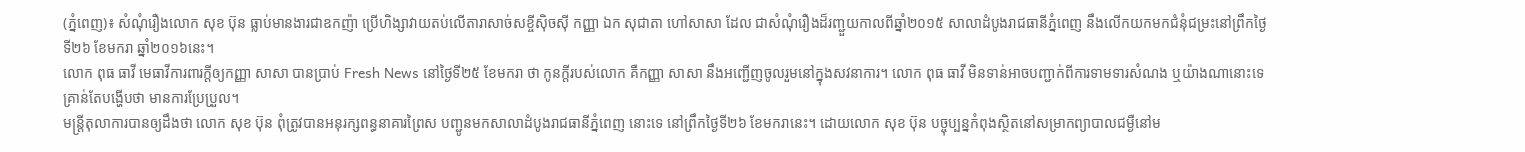(ភ្នំពេញ)៖ សំណុំរឿងលោក សុខ ប៊ុន ធ្លាប់មានងារជាឧកញ៉ា ប្រើហិង្សាវាយតប់លើតារាសាច់សខ្ចីស៊ិចស៊ី កញ្ញា ឯក សុជាតា ហៅសាសា ដែល ជាសំណុំរឿងដ៏រញ្ជួយកាលពីឆ្នាំ២០១៥ សាលាដំបូងរាជធានីភ្នំពេញ នឹងលើកយកមកជំនុំជម្រះនៅព្រឹកថ្ងៃទី២៦ ខែមករា ឆ្នាំ២០១៦នេះ។
លោក ពុធ ធាវី មេធាវីការពារក្តីឲ្យកញ្ញា សាសា បានប្រាប់ Fresh News នៅថ្ងៃទី២៥ ខែមករា ថា កូនក្តីរបស់លោក គឺកញ្ញា សាសា នឹងអញ្ជើញចូលរួមនៅក្នុងសវនាការ។ លោក ពុធ ធាវី មិនទាន់អាចបញ្ជាក់ពីការទាមទារសំណង ឬយ៉ាងណានោះទេ គ្រាន់តែបង្ហើបថា មានការប្រែប្រួល។
មន្រ្តីតុលាការបានឲ្យដឹងថា លោក សុខ ប៊ុន ពុំត្រូវបានអនុរក្សពន្ធនាគារព្រៃស បញ្ជូនមកសាលាដំបូងរាជធានីភ្នំពេញ នោះទេ នៅព្រឹកថ្ងៃទី២៦ ខែមករានេះ។ ដោយលោក សុខ ប៊ុន បច្ចុប្បន្នកំពុងស្ថិតនៅសម្រាកព្យាបាលជម្ងឺនៅម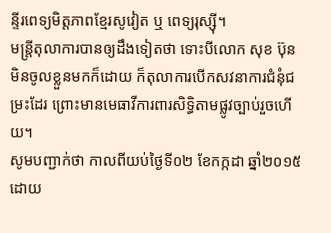ន្ទីរពេទ្យមិត្តភាពខ្មែរសូវៀត ឬ ពេទ្យរុស្ស៊ី។
មន្រ្តីតុលាការបានឲ្យដឹងទៀតថា ទោះបីលោក សុខ ប៊ុន មិនចូលខ្លួនមកក៏ដោយ ក៏តុលាការបើកសវនាការជំនុំជម្រះដែរ ព្រោះមានមេធាវីការពារសិទ្ធិតាមផ្លូវច្បាប់រួចហើយ។
សូមបញ្ជាក់ថា កាលពីយប់ថ្ងៃទី០២ ខែកក្កដា ឆ្នាំ២០១៥ ដោយ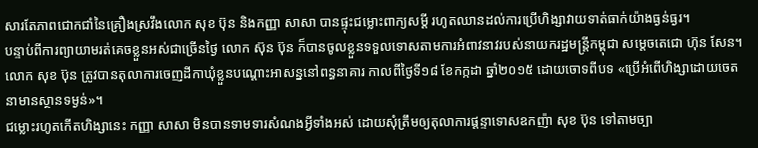សារតែភាពជោកជាំនៃគ្រឿងស្រវឹងលោក សុខ ប៊ុន និងកញ្ញា សាសា បានផ្ទុះជម្លោះពាក្យសម្តី រហូតឈានដល់ការប្រើហិង្សាវាយទាត់ធាក់យ៉ាងធ្ងន់ធ្ងរ។
បន្ទាប់ពីការព្យាយាមរត់គេចខ្លួនអស់ជាច្រើនថ្ងៃ លោក ស៊ុន ប៊ុន ក៏បានចូលខ្លួនទទួលទោសតាមការអំពាវនាវរបស់នាយករដ្ឋមន្រ្តីកម្ពុជា សម្តេចតេជោ ហ៊ុន សែន។ លោក សុខ ប៊ុន ត្រូវបានតុលាការចេញដីកាឃុំខ្លួនបណ្តោះអាសន្ននៅពន្ធនាគារ កាលពីថ្ងៃទី១៨ ខែកក្កដា ឆ្នាំ២០១៥ ដោយចោទពីបទ «ប្រើអំពើហិង្សាដោយចេតនាមានស្ថានទម្ងន់»។
ជម្លោះរហូតកើតហិង្សានេះ កញ្ញា សាសា មិនបានទាមទារសំណងអ្វីទាំងអស់ ដោយសុំត្រឹមឲ្យតុលាការផ្តន្ទាទោសឧកញ៉ា សុខ ប៊ុន ទៅតាមច្បា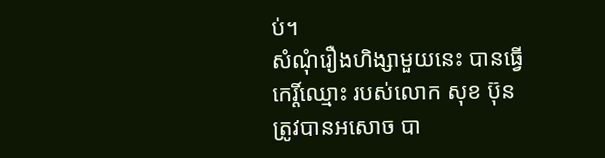ប់។
សំណុំរឿងហិង្សាមួយនេះ បានធ្វើកេរ្តិ៍ឈ្មោះ របស់លោក សុខ ប៊ុន ត្រូវបានអសោច បា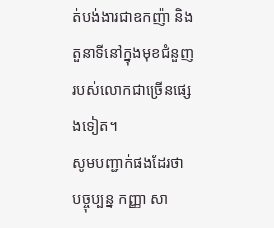ត់បង់ងារជាឧកញ៉ា និងតួនាទីនៅក្នុងមុខជំនួញ របស់លោកជាច្រើនផ្សេងទៀត។
សូមបញ្ជាក់ផងដែរថា បច្ចុប្បន្ន កញ្ញា សា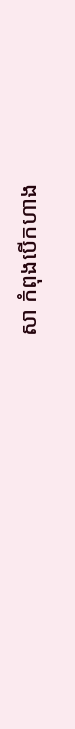សា កំពុងបើកហាង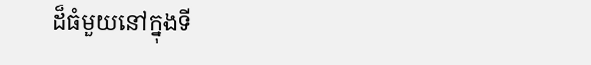ដ៏ធំមួយនៅក្នុងទី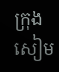ក្រុងសៀម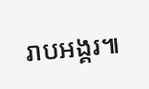រាបអង្គរ៕